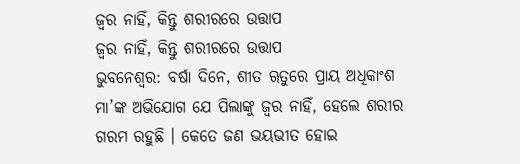ଜ୍ୱର ନାହିଁ, କିନ୍ତୁ ଶରୀରରେ ଉତ୍ତାପ
ଜ୍ୱର ନାହିଁ, କିନ୍ତୁ ଶରୀରରେ ଉତ୍ତାପ
ଭୁବନେଶ୍ୱର: ବର୍ଷା ଦିନେ, ଶୀତ ୠତୁରେ ପ୍ରାୟ ଅଧିକାଂଶ ମା’ଙ୍କ ଅଭିଯୋଗ ଯେ ପିଲାଙ୍କୁ ଜ୍ୱର ନାହିଁ, ହେଲେ ଶରୀର ଗରମ ରହୁଛି । କେତେ ଜଣ ଭୟଭୀତ ହୋଇ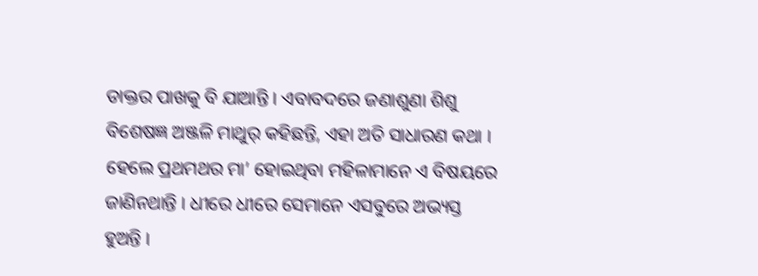ଡାକ୍ତର ପାଖକୁ ବି ଯାଆନ୍ତି । ଏବାବଦରେ ଜଣାଶୁଣା ଶିଶୁ ବିଶେଷଜ୍ଞ ଅଞ୍ଜଳି ମାଥୁର୍ କହିଛନ୍ତି, ଏହା ଅତି ସାଧାରଣ କଥା । ହେଲେ ପ୍ରଥମଥର ମା’ ହୋଇଥିବା ମହିଳାମାନେ ଏ ବିଷୟରେ ଜାଣିନଥାନ୍ତି । ଧୀରେ ଧୀରେ ସେମାନେ ଏସବୁରେ ଅଭ୍ୟସ୍ତ ହୁଅନ୍ତି ।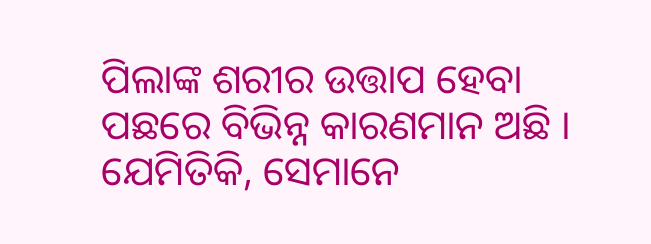ପିଲାଙ୍କ ଶରୀର ଉତ୍ତାପ ହେବା ପଛରେ ବିଭିନ୍ନ କାରଣମାନ ଅଛି ।
ଯେମିତିକି, ସେମାନେ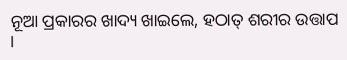ନୂଆ ପ୍ରକାରର ଖାଦ୍ୟ ଖାଇଲେ, ହଠାତ୍ ଶରୀର ଉତ୍ତାପ ।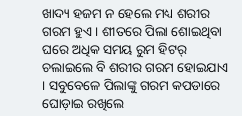ଖାଦ୍ୟ ହଜମ ନ ହେଲେ ମଧ୍ୟ ଶରୀର ଗରମ ହୁଏ । ଶୀତରେ ପିଲା ଶୋଇଥିବା ଘରେ ଅଧିକ ସମୟ ରୁମ ହିଟର୍ ଚଲାଇଲେ ବି ଶରୀର ଗରମ ହୋଇଯାଏ । ସବୁବେଳେ ପିଲାଙ୍କୁ ଗରମ କପଡାରେ ଘୋଡ଼ାଇ ରଖିଲେ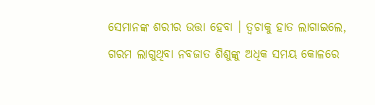ସେମାନଙ୍କ ଶରୀର ଉତ୍ତା ହେବା । ତ୍ୱଚାକୁ ହାତ ଲାଗାଇଲେ, ଗରମ ଲାଗୁଥିବା ନବଜାତ ଶିଶୁଙ୍କୁ ଅଧିକ ସମୟ କୋଳରେ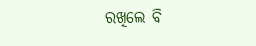ରଖିଲେ ବି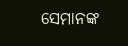ସେମାନଙ୍କ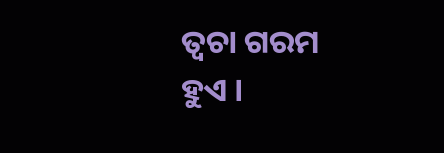ତ୍ୱଚା ଗରମ ହୁଏ ।